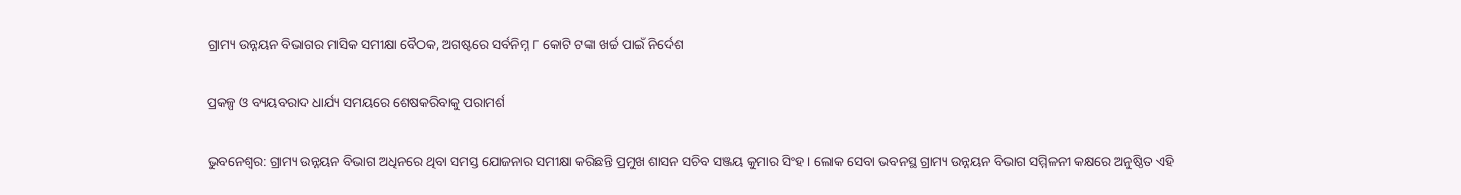ଗ୍ରାମ୍ୟ ଉନ୍ନୟନ ବିଭାଗର ମାସିକ ସମୀକ୍ଷା ବୈଠକ, ଅଗଷ୍ଟରେ ସର୍ବନିମ୍ନ ୮ କୋଟି ଟଙ୍କା ଖର୍ଚ୍ଚ ପାଇଁ ନିର୍ଦେଶ

ପ୍ରକଳ୍ପ ଓ ବ୍ୟୟବରାଦ ଧାର୍ଯ୍ୟ ସମୟରେ ଶେଷକରିବାକୁ ପରାମର୍ଶ

ଭୁବନେଶ୍ୱର: ଗ୍ରାମ୍ୟ ଉନ୍ନୟନ ବିଭାଗ ଅଧିନରେ ଥିବା ସମସ୍ତ ଯୋଜନାର ସମୀକ୍ଷା କରିଛନ୍ତି ପ୍ରମୁଖ ଶାସନ ସଚିବ ସଞ୍ଜୟ କୁମାର ସିଂହ । ଲୋକ ସେବା ଭବନସ୍ଥ ଗ୍ରାମ୍ୟ ଉନ୍ନୟନ ବିଭାଗ ସମ୍ମିଳନୀ କକ୍ଷରେ ଅନୁଷ୍ଠିତ ଏହି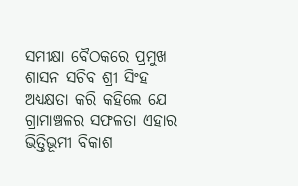ସମୀକ୍ଷା ବୈଠକରେ ପ୍ରମୁଖ ଶାସନ ସଚିବ ଶ୍ରୀ ସିଂହ ଅଧ୍ୟକ୍ଷତା କରି କହିଲେ ଯେ ଗ୍ରାମାଞ୍ଚଳର ସଫଳତା ଏହାର ଭିତ୍ତିଭୂମୀ ବିକାଶ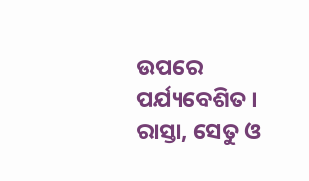ଉପରେ ପର୍ଯ୍ୟବେଶିତ । ରାସ୍ତା, ସେତୁ ଓ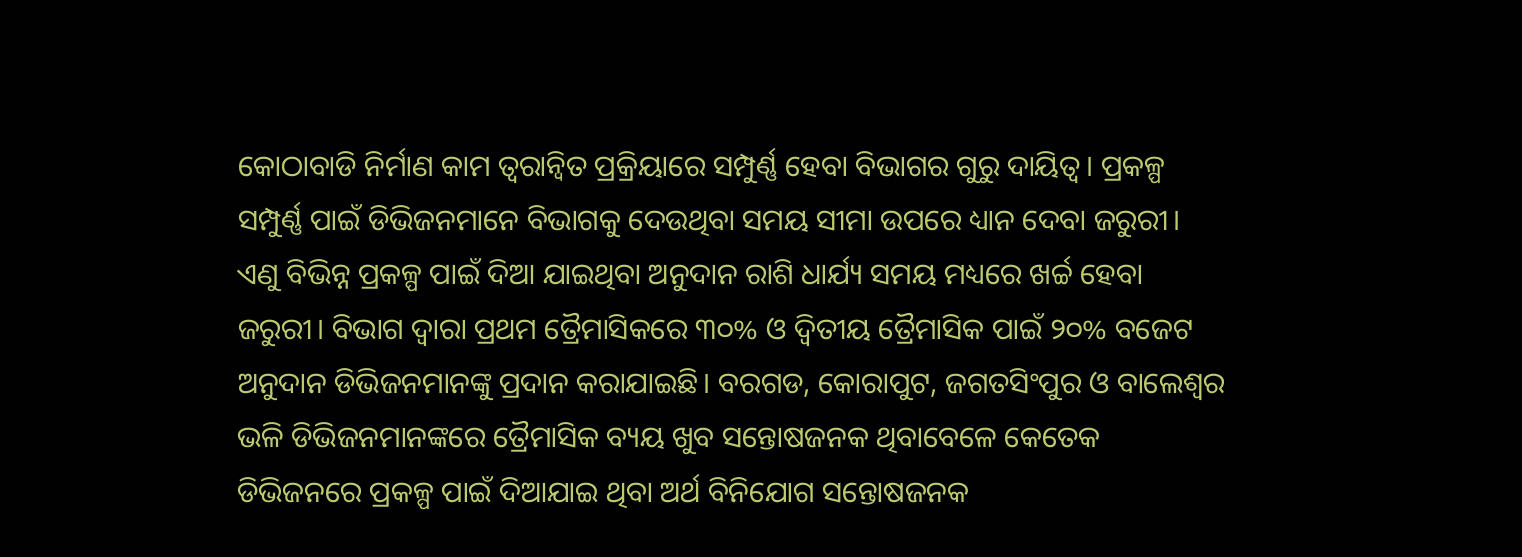କୋଠାବାଡି ନିର୍ମାଣ କାମ ତ୍ୱରାନ୍ୱିତ ପ୍ରକ୍ରିୟାରେ ସମ୍ପୁର୍ଣ୍ଣ ହେବା ବିଭାଗର ଗୁରୁ ଦାୟିତ୍ୱ। ପ୍ରକଳ୍ପ ସମ୍ପୁର୍ଣ୍ଣ ପାଇଁ ଡିଭିଜନମାନେ ବିଭାଗକୁ ଦେଉଥିବା ସମୟ ସୀମା ଉପରେ ଧ୍ୟାନ ଦେବା ଜରୁରୀ। ଏଣୁ ବିଭିନ୍ନ ପ୍ରକଳ୍ପ ପାଇଁ ଦିଆ ଯାଇଥିବା ଅନୁଦାନ ରାଶି ଧାର୍ଯ୍ୟ ସମୟ ମଧ୍ୟରେ ଖର୍ଚ୍ଚ ହେବା ଜରୁରୀ। ବିଭାଗ ଦ୍ୱାରା ପ୍ରଥମ ତ୍ରୈମାସିକରେ ୩୦% ଓ ଦ୍ୱିତୀୟ ତ୍ରୈମାସିକ ପାଇଁ ୨୦% ବଜେଟ ଅନୁଦାନ ଡିଭିଜନମାନଙ୍କୁ ପ୍ରଦାନ କରାଯାଇଛି। ବରଗଡ, କୋରାପୁଟ, ଜଗତସିଂପୁର ଓ ବାଲେଶ୍ୱର ଭଳି ଡିଭିଜନମାନଙ୍କରେ ତ୍ରୈମାସିକ ବ୍ୟୟ ଖୁବ ସନ୍ତୋଷଜନକ ଥିବାବେଳେ କେତେକ ଡିଭିଜନରେ ପ୍ରକଳ୍ପ ପାଇଁ ଦିଆଯାଇ ଥିବା ଅର୍ଥ ବିନିଯୋଗ ସନ୍ତୋଷଜନକ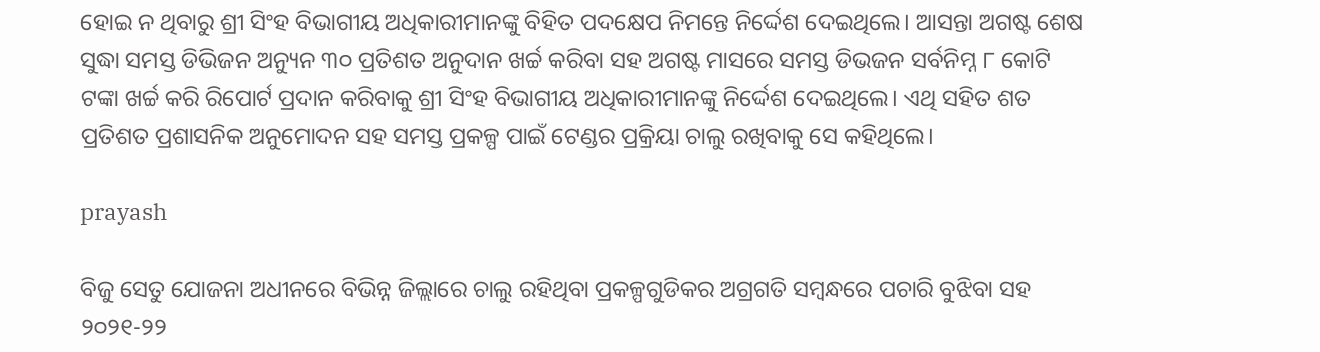ହୋଇ ନ ଥିବାରୁ ଶ୍ରୀ ସିଂହ ବିଭାଗୀୟ ଅଧିକାରୀମାନଙ୍କୁ ବିହିତ ପଦକ୍ଷେପ ନିମନ୍ତେ ନିର୍ଦ୍ଦେଶ ଦେଇଥିଲେ। ଆସନ୍ତା ଅଗଷ୍ଟ ଶେଷ ସୁଦ୍ଧା ସମସ୍ତ ଡିଭିଜନ ଅନ୍ୟୁନ ୩୦ ପ୍ରତିଶତ ଅନୁଦାନ ଖର୍ଚ୍ଚ କରିବା ସହ ଅଗଷ୍ଟ ମାସରେ ସମସ୍ତ ଡିଭଜନ ସର୍ବନିମ୍ନ ୮ କୋଟି ଟଙ୍କା ଖର୍ଚ୍ଚ କରି ରିପୋର୍ଟ ପ୍ରଦାନ କରିବାକୁ ଶ୍ରୀ ସିଂହ ବିଭାଗୀୟ ଅଧିକାରୀମାନଙ୍କୁ ନିର୍ଦ୍ଦେଶ ଦେଇଥିଲେ। ଏଥି ସହିତ ଶତ ପ୍ରତିଶତ ପ୍ରଶାସନିକ ଅନୁମୋଦନ ସହ ସମସ୍ତ ପ୍ରକଳ୍ପ ପାଇଁ ଟେଣ୍ଡର ପ୍ରକ୍ରିୟା ଚାଲୁ ରଖିବାକୁ ସେ କହିଥିଲେ।

prayash

ବିଜୁ ସେତୁ ଯୋଜନା ଅଧୀନରେ ବିଭିନ୍ନ ଜିଲ୍ଲାରେ ଚାଲୁ ରହିଥିବା ପ୍ରକଳ୍ପଗୁଡିକର ଅଗ୍ରଗତି ସମ୍ବନ୍ଧରେ ପଚାରି ବୁଝିବା ସହ ୨୦୨୧-୨୨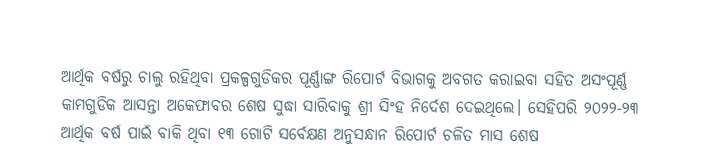ଆର୍ଥିକ ବର୍ଷରୁ ଚାଲୁ ରହିଥିବା ପ୍ରକଳ୍ପଗୁଡିକର ପୂର୍ଣ୍ଣାଙ୍ଗ ରିପୋର୍ଟ ବିଭାଗକୁ ଅବଗତ କରାଇବା ସହିତ ଅସଂପୂର୍ଣ୍ଣ କାମଗୁଡିକ ଆସନ୍ତା ଅକେଫାବର ଶେଷ ସୁଦ୍ଧା ସାରିବାକୁ ଶ୍ରୀ ସିଂହ ନିର୍ଦେଶ ଦେଇଥିଲେ। ସେହିପରି ୨୦୨୨-୨୩ ଆର୍ଥିକ ବର୍ଷ ପାଇଁ ବାକି ଥିବା ୧୩ ଗୋଟି ସର୍ବେକ୍ଷଣ ଅନୁସନ୍ଧାନ ରିପୋର୍ଟ ଚଳିତ ମାସ ଶେଷ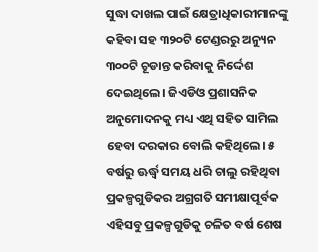ସୁଦ୍ଧା ଦାଖଲ ପାଇଁ କ୍ଷେତ୍ରାଧିକାରୀମାନଙ୍କୁ କହିବା ସହ ୩୨୦ଟି ଟେଣ୍ଡରରୁ ଅନ୍ୟୁନ ୩୦୦ଟି ଚୂଡାନ୍ତ କରିବାକୁ ନିର୍ଦ୍ଦେଶ ଦେଇଥିଲେ। ଜିଏଡିଓ ପ୍ରଶାସନିକ ଅନୁମୋଦନକୁ ମଧ୍ୟ ଏଥି ସହିତ ସାମିଲ ହେବା ଦରକାର ବୋଲି କହିଥିଲେ। ୫ ବର୍ଷରୁ ଊର୍ଦ୍ଧ୍ୱ ସମୟ ଧରି ଚାଲୁ ରହିଥିବା ପ୍ରକଳ୍ପଗୁଡିକର ଅଗ୍ରଗତି ସମୀକ୍ଷାପୂର୍ବକ ଏହିସବୁ ପ୍ରକଳ୍ପଗୁଡିକୁ ଚଳିତ ବର୍ଷ ଶେଷ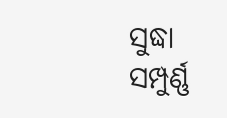ସୁଦ୍ଧା ସମ୍ପୁର୍ଣ୍ଣ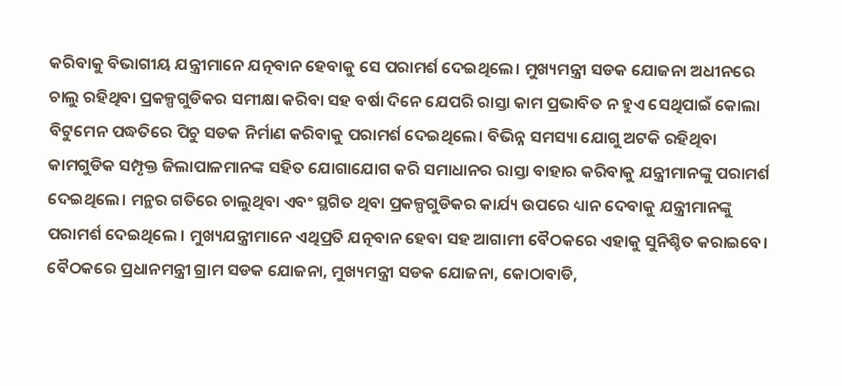କରିବାକୁ ବିଭାଗୀୟ ଯନ୍ତ୍ରୀମାନେ ଯତ୍ନବାନ ହେବାକୁ ସେ ପରାମର୍ଶ ଦେଇଥିଲେ। ମୁଖ୍ୟମନ୍ତ୍ରୀ ସଡକ ଯୋଜନା ଅଧୀନରେ ଚାଲୁ ରହିଥିବା ପ୍ରକଳ୍ପଗୁଡିକର ସମୀକ୍ଷା କରିବା ସହ ବର୍ଷା ଦିନେ ଯେପରି ରାସ୍ତା କାମ ପ୍ରଭାବିତ ନ ହୁଏ ସେଥିପାଇଁ କୋଲା ବିଟୁମେନ ପଦ୍ଧତିରେ ପିଚୁ ସଡକ ନିର୍ମାଣ କରିବାକୁ ପରାମର୍ଶ ଦେଇଥିଲେ। ବିଭିନ୍ନ ସମସ୍ୟା ଯୋଗୁ ଅଟକି ରହିଥିବା କାମଗୁଡିକ ସମ୍ପୃକ୍ତ ଜିଲାପାଳମାନଙ୍କ ସହିତ ଯୋଗାଯୋଗ କରି ସମାଧାନର ରାସ୍ତା ବାହାର କରିବାକୁ ଯନ୍ତ୍ରୀମାନଙ୍କୁ ପରାମର୍ଶ ଦେଇଥିଲେ। ମନ୍ଥର ଗତିରେ ଚାଲୁଥିବା ଏବଂ ସ୍ଥଗିତ ଥିବା ପ୍ରକଳ୍ପଗୁଡିକର କାର୍ଯ୍ୟ ଉପରେ ଧ୍ୟାନ ଦେବାକୁ ଯନ୍ତ୍ରୀମାନଙ୍କୁ ପରାମର୍ଶ ଦେଇଥିଲେ । ମୁଖ୍ୟଯନ୍ତ୍ରୀମାନେ ଏଥିପ୍ରତି ଯତ୍ନବାନ ହେବା ସହ ଆଗାମୀ ବୈଠକରେ ଏହାକୁ ସୁନିଶ୍ଚିତ କରାଇବେ। ବୈଠକରେ ପ୍ରଧାନମନ୍ତ୍ରୀ ଗ୍ରାମ ସଡକ ଯୋଜନା, ମୁଖ୍ୟମନ୍ତ୍ରୀ ସଡକ ଯୋଜନା, କୋଠାବାଡି,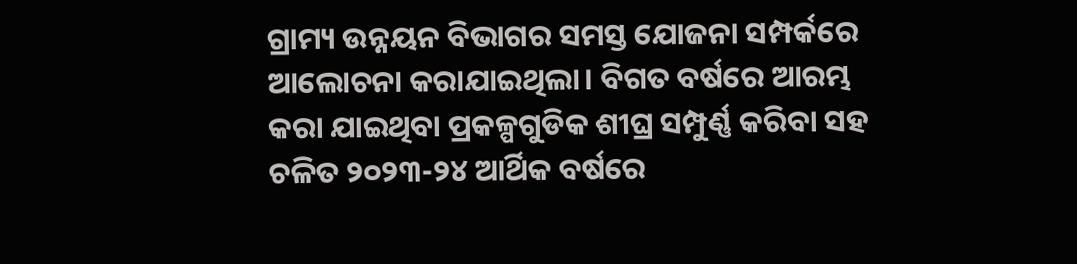ଗ୍ରାମ୍ୟ ଉନ୍ନୟନ ବିଭାଗର ସମସ୍ତ ଯୋଜନା ସମ୍ପର୍କରେ ଆଲୋଚନା କରାଯାଇଥିଲା। ବିଗତ ବର୍ଷରେ ଆରମ୍ଭ କରା ଯାଇଥିବା ପ୍ରକଳ୍ପଗୁଡିକ ଶୀଘ୍ର ସମ୍ପୁର୍ଣ୍ଣ କରିବା ସହ ଚଳିତ ୨୦୨୩-୨୪ ଆର୍ଥିକ ବର୍ଷରେ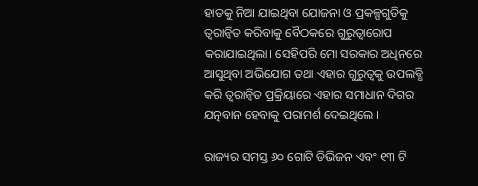ହାତକୁ ନିଆ ଯାଇଥିବା ଯୋଜନା ଓ ପ୍ରକଳ୍ପଗୁଡିକୁ ତ୍ୱରାନ୍ୱିତ କରିବାକୁ ବୈଠକରେ ଗୁରୁତ୍ୱାରୋପ କରାଯାଇଥିଲା। ସେହିପରି ମୋ ସରକାର ଅଧିନରେ ଆସୁଥିବା ଅଭିଯୋଗ ତଥା ଏହାର ଗୁରୁତ୍ୱକୁ ଉପଲବ୍ଧି କରି ତ୍ୱରାନ୍ୱିତ ପ୍ରକ୍ରିୟାରେ ଏହାର ସମାଧାନ ଦିଗର ଯତ୍ନବାନ ହେବାକୁ ପରାମର୍ଶ ଦେଇଥିଲେ ।

ରାଜ୍ୟର ସମସ୍ତ ୬୦ ଗୋଟି ଡିଭିଜନ ଏବଂ ୧୩ ଟି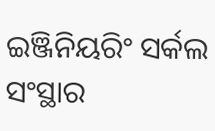ଇଞ୍ଜିନିୟରିଂ ସର୍କଲ ସଂସ୍ଥାର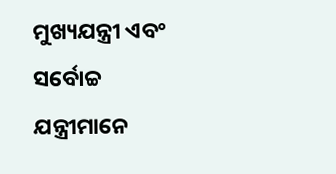ମୁଖ୍ୟଯନ୍ତ୍ରୀ ଏବଂ ସର୍ବୋଚ୍ଚ ଯନ୍ତ୍ରୀମାନେ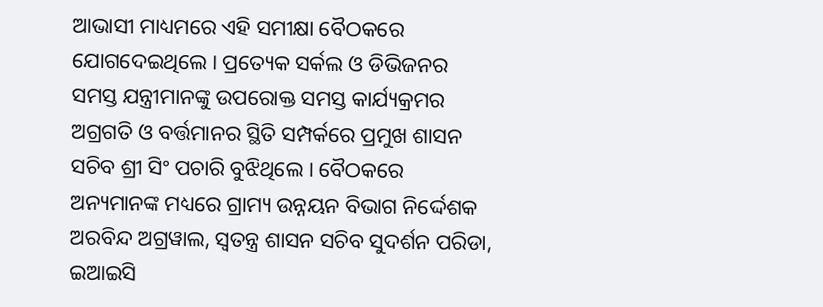ଆଭାସୀ ମାଧ୍ୟମରେ ଏହି ସମୀକ୍ଷା ବୈଠକରେ ଯୋଗଦେଇଥିଲେ । ପ୍ରତ୍ୟେକ ସର୍କଲ ଓ ଡିଭିଜନର ସମସ୍ତ ଯନ୍ତ୍ରୀମାନଙ୍କୁ ଉପରୋକ୍ତ ସମସ୍ତ କାର୍ଯ୍ୟକ୍ରମର ଅଗ୍ରଗତି ଓ ବର୍ତ୍ତମାନର ସ୍ଥିତି ସମ୍ପର୍କରେ ପ୍ରମୁଖ ଶାସନ ସଚିବ ଶ୍ରୀ ସିଂ ପଚାରି ବୁଝିଥିଲେ । ବୈଠକରେ ଅନ୍ୟମାନଙ୍କ ମଧ୍ୟରେ ଗ୍ରାମ୍ୟ ଉନ୍ନୟନ ବିଭାଗ ନିର୍ଦ୍ଦେଶକ ଅରବିନ୍ଦ ଅଗ୍ରୱାଲ, ସ୍ୱତନ୍ତ୍ର ଶାସନ ସଚିବ ସୁଦର୍ଶନ ପରିଡା, ଇଆଇସି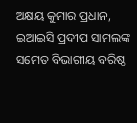ଅକ୍ଷୟ କୁମାର ପ୍ରଧାନ, ଇଆଇସି ପ୍ରଦୀପ ସାମଲଙ୍କ ସମେତ ବିଭାଗୀୟ ବରିଷ୍ଠ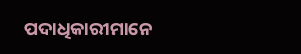ପଦାଧିକାରୀମାନେ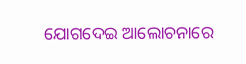ଯୋଗଦେଇ ଆଲୋଚନାରେ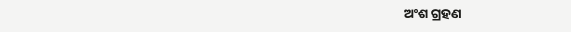ଅଂଶ ଗ୍ରହଣ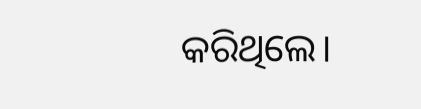କରିଥିଲେ।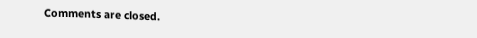Comments are closed.